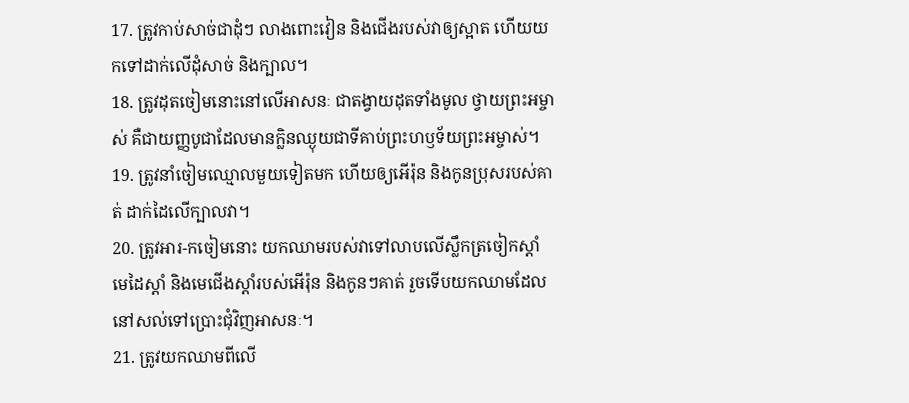17. ត្រូវកាប់សាច់ជាដុំៗ លាងពោះវៀន និងជើងរបស់វាឲ្យស្អាត ហើយយកទៅដាក់លើដុំសាច់ និងក្បាល។
18. ត្រូវដុតចៀមនោះនៅលើអាសនៈ ជាតង្វាយដុតទាំងមូល ថ្វាយព្រះអម្ចាស់ គឺជាយញ្ញបូជាដែលមានក្លិនឈ្ងុយជាទីគាប់ព្រះហឫទ័យព្រះអម្ចាស់។
19. ត្រូវនាំចៀមឈ្មោលមួយទៀតមក ហើយឲ្យអើរ៉ុន និងកូនប្រុសរបស់គាត់ ដាក់ដៃលើក្បាលវា។
20. ត្រូវអារ-កចៀមនោះ យកឈាមរបស់វាទៅលាបលើស្លឹកត្រចៀកស្ដាំ មេដៃស្ដាំ និងមេជើងស្ដាំរបស់អើរ៉ុន និងកូនៗគាត់ រួចទើបយកឈាមដែលនៅសល់ទៅប្រោះជុំវិញអាសនៈ។
21. ត្រូវយកឈាមពីលើ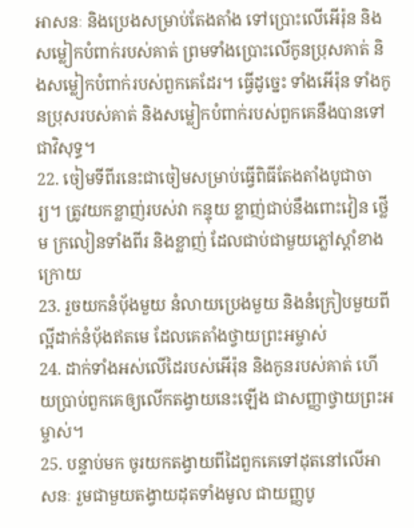អាសនៈ និងប្រេងសម្រាប់តែងតាំង ទៅប្រោះលើអើរ៉ុន និងសម្លៀកបំពាក់របស់គាត់ ព្រមទាំងប្រោះលើកូនប្រុសគាត់ និងសម្លៀកបំពាក់របស់ពួកគេដែរ។ ធ្វើដូច្នេះ ទាំងអើរ៉ុន ទាំងកូនប្រុសរបស់គាត់ និងសម្លៀកបំពាក់របស់ពួកគេនឹងបានទៅជាវិសុទ្ធ។
22. ចៀមទីពីរនេះជាចៀមសម្រាប់ធ្វើពិធីតែងតាំងបូជាចារ្យ។ ត្រូវយកខ្លាញ់របស់វា កន្ទុយ ខ្លាញ់ជាប់នឹងពោះវៀន ថ្លើម ក្រលៀនទាំងពីរ និងខ្លាញ់ ដែលជាប់ជាមួយភ្លៅស្ដាំខាងក្រោយ
23. រួចយកនំប៉័ងមួយ នំលាយប្រេងមួយ និងនំក្រៀបមួយពីល្អីដាក់នំប៉័ងឥតមេ ដែលគេតាំងថ្វាយព្រះអម្ចាស់
24. ដាក់ទាំងអស់លើដៃរបស់អើរ៉ុន និងកូនរបស់គាត់ ហើយប្រាប់ពួកគេឲ្យលើកតង្វាយនេះឡើង ជាសញ្ញាថ្វាយព្រះអម្ចាស់។
25. បន្ទាប់មក ចូរយកតង្វាយពីដៃពួកគេទៅដុតនៅលើអាសនៈ រួមជាមួយតង្វាយដុតទាំងមូល ជាយញ្ញបូ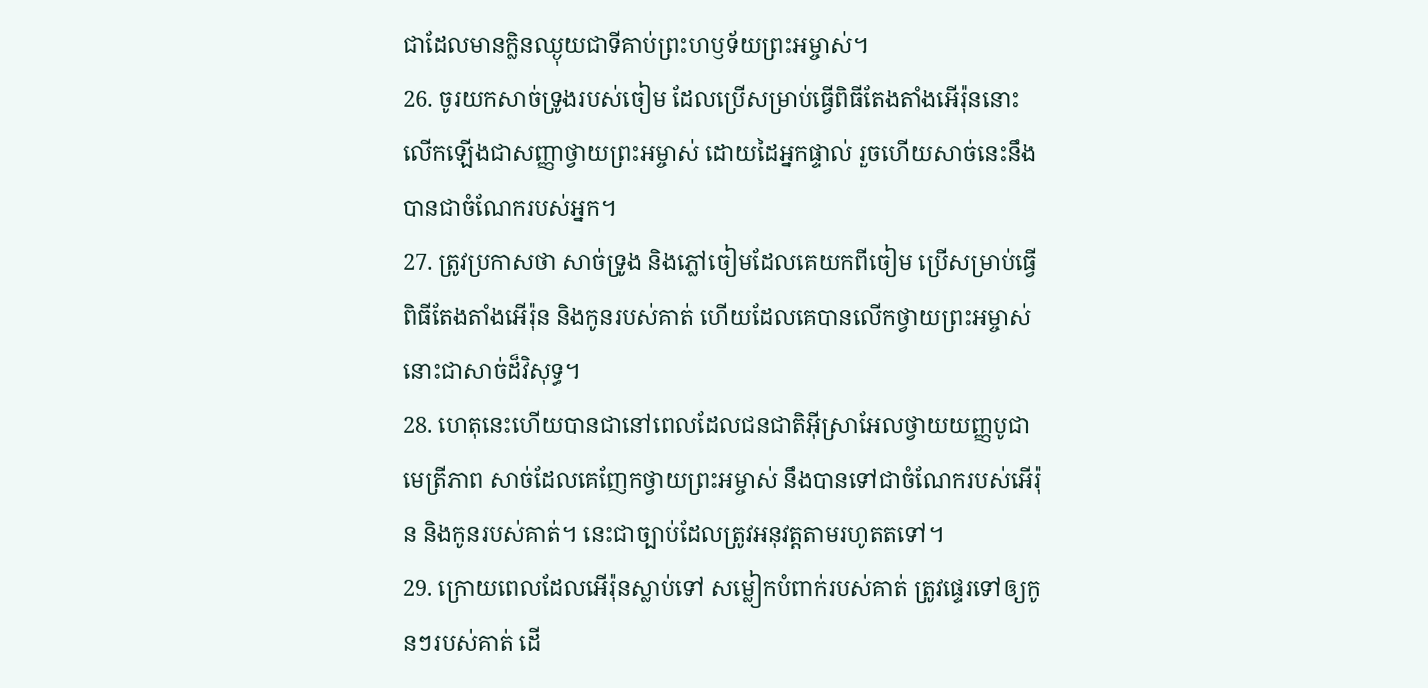ជាដែលមានក្លិនឈ្ងុយជាទីគាប់ព្រះហឫទ័យព្រះអម្ចាស់។
26. ចូរយកសាច់ទ្រូងរបស់ចៀម ដែលប្រើសម្រាប់ធ្វើពិធីតែងតាំងអើរ៉ុននោះ លើកឡើងជាសញ្ញាថ្វាយព្រះអម្ចាស់ ដោយដៃអ្នកផ្ទាល់ រួចហើយសាច់នេះនឹងបានជាចំណែករបស់អ្នក។
27. ត្រូវប្រកាសថា សាច់ទ្រូង និងភ្លៅចៀមដែលគេយកពីចៀម ប្រើសម្រាប់ធ្វើពិធីតែងតាំងអើរ៉ុន និងកូនរបស់គាត់ ហើយដែលគេបានលើកថ្វាយព្រះអម្ចាស់នោះជាសាច់ដ៏វិសុទ្ធ។
28. ហេតុនេះហើយបានជានៅពេលដែលជនជាតិអ៊ីស្រាអែលថ្វាយយញ្ញបូជាមេត្រីភាព សាច់ដែលគេញែកថ្វាយព្រះអម្ចាស់ នឹងបានទៅជាចំណែករបស់អើរ៉ុន និងកូនរបស់គាត់។ នេះជាច្បាប់ដែលត្រូវអនុវត្តតាមរហូតតទៅ។
29. ក្រោយពេលដែលអើរ៉ុនស្លាប់ទៅ សម្លៀកបំពាក់របស់គាត់ ត្រូវផ្ទេរទៅឲ្យកូនៗរបស់គាត់ ដើ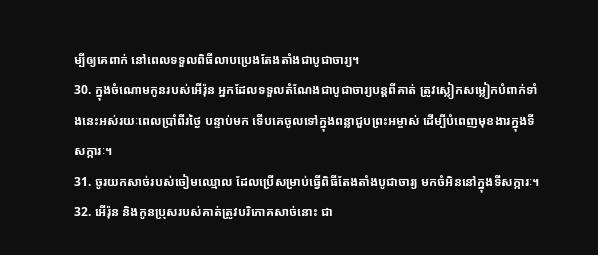ម្បីឲ្យគេពាក់ នៅពេលទទួលពិធីលាបប្រេងតែងតាំងជាបូជាចារ្យ។
30. ក្នុងចំណោមកូនរបស់អើរ៉ុន អ្នកដែលទទួលតំណែងជាបូជាចារ្យបន្តពីគាត់ ត្រូវស្លៀកសម្លៀកបំពាក់ទាំងនេះអស់រយៈពេលប្រាំពីរថ្ងៃ បន្ទាប់មក ទើបគេចូលទៅក្នុងពន្លាជួបព្រះអម្ចាស់ ដើម្បីបំពេញមុខងារក្នុងទីសក្ការៈ។
31. ចូរយកសាច់របស់ចៀមឈ្មោល ដែលប្រើសម្រាប់ធ្វើពិធីតែងតាំងបូជាចារ្យ មកចំអិននៅក្នុងទីសក្ការៈ។
32. អើរ៉ុន និងកូនប្រុសរបស់គាត់ត្រូវបរិភោគសាច់នោះ ជា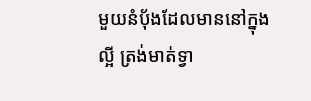មួយនំប៉័ងដែលមាននៅក្នុងល្អី ត្រង់មាត់ទ្វា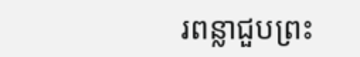រពន្លាជួបព្រះ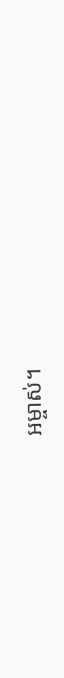អម្ចាស់។